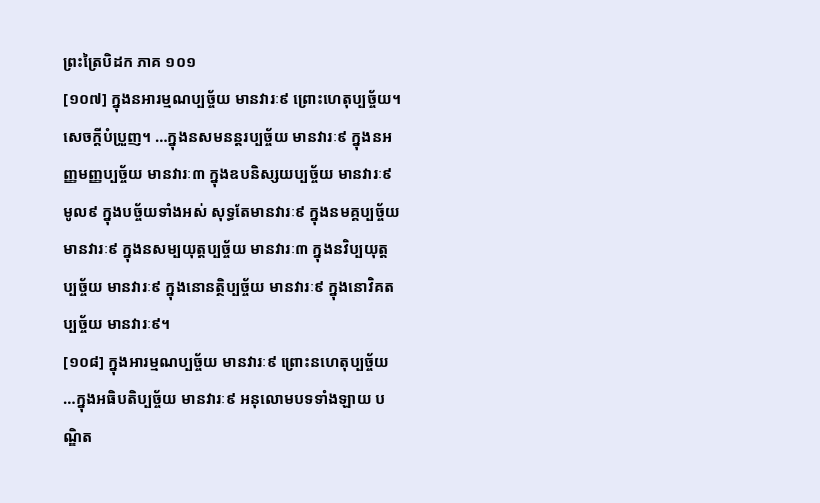ព្រះត្រៃបិដក ភាគ ១០១
[១០៧] ក្នុងនអារម្មណប្បច្ច័យ មានវារៈ៩ ព្រោះហេតុប្បច្ច័យ។ សេចក្តីបំប្រួញ។ …ក្នុងនសមនន្តរប្បច្ច័យ មានវារៈ៩ ក្នុងនអញ្ញមញ្ញប្បច្ច័យ មានវារៈ៣ ក្នុងឧបនិស្សយប្បច្ច័យ មានវារៈ៩ មូល៩ ក្នុងបច្ច័យទាំងអស់ សុទ្ធតែមានវារៈ៩ ក្នុងនមគ្គប្បច្ច័យ មានវារៈ៩ ក្នុងនសម្បយុត្តប្បច្ច័យ មានវារៈ៣ ក្នុងនវិប្បយុត្តប្បច្ច័យ មានវារៈ៩ ក្នុងនោនត្ថិប្បច្ច័យ មានវារៈ៩ ក្នុងនោវិគតប្បច្ច័យ មានវារៈ៩។
[១០៨] ក្នុងអារម្មណប្បច្ច័យ មានវារៈ៩ ព្រោះនហេតុប្បច្ច័យ …ក្នុងអធិបតិប្បច្ច័យ មានវារៈ៩ អនុលោមបទទាំងឡាយ បណ្ឌិត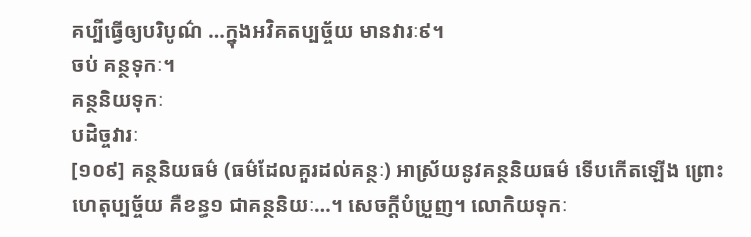គប្បីធ្វើឲ្យបរិបូណ៌ …ក្នុងអវិគតប្បច្ច័យ មានវារៈ៩។
ចប់ គន្ថទុកៈ។
គន្ថនិយទុកៈ
បដិច្ចវារៈ
[១០៩] គន្ថនិយធម៌ (ធម៌ដែលគួរដល់គន្ថៈ) អាស្រ័យនូវគន្ថនិយធម៌ ទើបកើតឡើង ព្រោះហេតុប្បច្ច័យ គឺខន្ធ១ ជាគន្ថនិយៈ…។ សេចក្តីបំប្រួញ។ លោកិយទុកៈ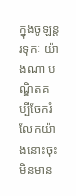ក្នុងចូឡន្តរទុកៈ យ៉ាងណា បណ្ឌិតគប្បីចែករំលែកយ៉ាងនោះចុះ មិនមាន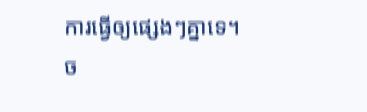ការធ្វើឲ្យផ្សេងៗគ្នាទេ។
ច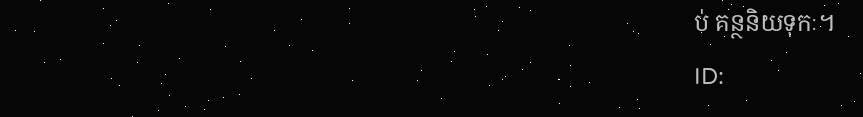ប់ គន្ថនិយទុកៈ។
ID: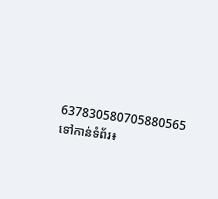637830580705880565
ទៅកាន់ទំព័រ៖